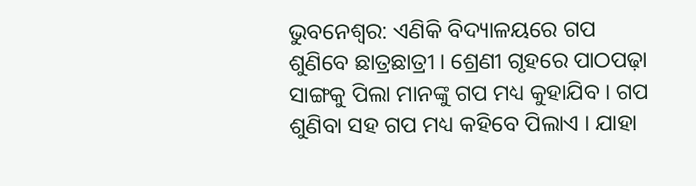ଭୁବନେଶ୍ବର: ଏଣିକି ବିଦ୍ୟାଳୟରେ ଗପ ଶୁଣିବେ ଛାତ୍ରଛାତ୍ରୀ । ଶ୍ରେଣୀ ଗୃହରେ ପାଠପଢ଼ା ସାଙ୍ଗକୁ ପିଲା ମାନଙ୍କୁ ଗପ ମଧ୍ୟ କୁହାଯିବ । ଗପ ଶୁଣିବା ସହ ଗପ ମଧ୍ୟ କହିବେ ପିଲାଏ । ଯାହା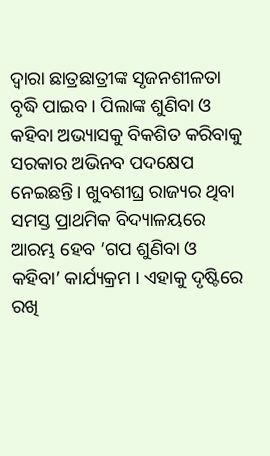ଦ୍ବାରା ଛାତ୍ରଛାତ୍ରୀଙ୍କ ସୃଜନଶୀଳତା ବୃଦ୍ଧି ପାଇବ । ପିଲାଙ୍କ ଶୁଣିବା ଓ କହିବା ଅଭ୍ୟାସକୁ ବିକଶିତ କରିବାକୁ ସରକାର ଅଭିନବ ପଦକ୍ଷେପ ନେଇଛନ୍ତି। ଖୁବଶୀଘ୍ର ରାଜ୍ୟର ଥିବା ସମସ୍ତ ପ୍ରାଥମିକ ବିଦ୍ୟାଳୟରେ ଆରମ୍ଭ ହେବ ‘ଗପ ଶୁଣିବା ଓ କହିବା’ କାର୍ଯ୍ୟକ୍ରମ । ଏହାକୁ ଦୃଷ୍ଟିରେ ରଖି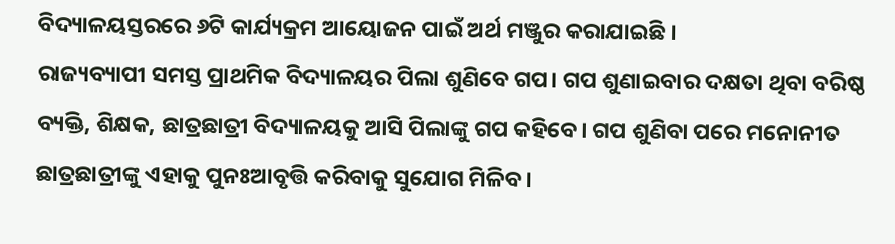ବିଦ୍ୟାଳୟସ୍ତରରେ ୬ଟି କାର୍ଯ୍ୟକ୍ରମ ଆୟୋଜନ ପାଇଁ ଅର୍ଥ ମଞ୍ଜୁର କରାଯାଇଛି ।
ରାଜ୍ୟବ୍ୟାପୀ ସମସ୍ତ ପ୍ରାଥମିକ ବିଦ୍ୟାଳୟର ପିଲା ଶୁଣିବେ ଗପ। ଗପ ଶୁଣାଇବାର ଦକ୍ଷତା ଥିବା ବରିଷ୍ଠ ବ୍ୟକ୍ତି, ଶିକ୍ଷକ, ଛାତ୍ରଛାତ୍ରୀ ବିଦ୍ୟାଳୟକୁ ଆସି ପିଲାଙ୍କୁ ଗପ କହିବେ। ଗପ ଶୁଣିବା ପରେ ମନୋନୀତ ଛାତ୍ରଛାତ୍ରୀଙ୍କୁ ଏହାକୁ ପୁନଃଆବୃତ୍ତି କରିବାକୁ ସୁଯୋଗ ମିଳିବ।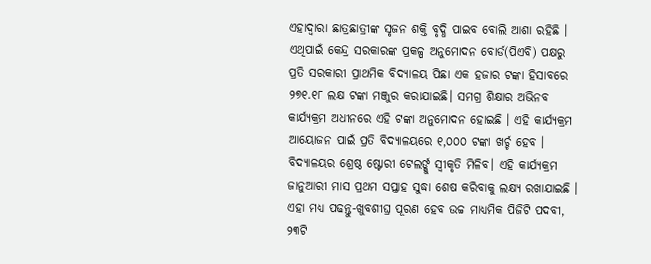ଏହାଦ୍ବାରା ଛାତ୍ରଛାତ୍ରୀଙ୍କ ସୃଜନ ଶକ୍ତି ବୃଦ୍ଧି ପାଇବ ବୋଲି ଆଶା ରହିଛି । ଏଥିପାଇଁ କେନ୍ଦ୍ର ସରକାରଙ୍କ ପ୍ରକଳ୍ପ ଅନୁମୋଦନ ବୋର୍ଡ(ପିଏବି) ପକ୍ଷରୁ ପ୍ରତି ସରକାରୀ ପ୍ରାଥମିକ ବିଦ୍ୟାଳୟ ପିଛା ଏକ ହଜାର ଟଙ୍କା ହିସାବରେ ୨୭୧.୧୮ ଲକ୍ଷ ଟଙ୍କା ମଞ୍ଜୁର କରାଯାଇଛି। ସମଗ୍ର ଶିକ୍ଷାର ଅଭିନବ କାର୍ଯ୍ୟକ୍ରମ ଅଧୀନରେ ଏହି ଟଙ୍କା ଅନୁମୋଦନ ହୋଇଛି । ଏହି କାର୍ଯ୍ୟକ୍ରମ ଆୟୋଜନ ପାଇଁ ପ୍ରତି ବିଦ୍ୟାଳୟରେ ୧,୦୦୦ ଟଙ୍କା ଖର୍ଚ୍ଚ ହେବ । ବିଦ୍ୟାଳୟର ଶ୍ରେଷ୍ଠ ଷ୍ଟୋରୀ ଟେଲର୍ଙ୍କୁ ସ୍ବୀକୃତି ମିଳିବ। ଏହି କାର୍ଯ୍ୟକ୍ରମ ଜାନୁଆରୀ ମାସ ପ୍ରଥମ ସପ୍ତାହ ସୁଦ୍ଧା ଶେଷ କରିବାକୁ ଲକ୍ଷ୍ୟ ରଖାଯାଇଛି ।
ଏହା ମଧ୍ୟ ପଢନ୍ତୁ-ଖୁବଶୀଘ୍ର ପୂରଣ ହେବ ଉଚ୍ଚ ମାଧ୍ୟମିକ ପିଜିଟି ପଦବୀ, ୨୩ଟି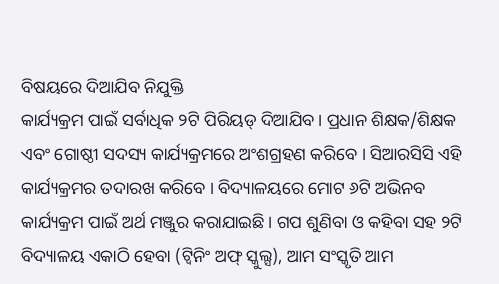ବିଷୟରେ ଦିଆଯିବ ନିଯୁକ୍ତି
କାର୍ଯ୍ୟକ୍ରମ ପାଇଁ ସର୍ବାଧିକ ୨ଟି ପିରିୟଡ୍ ଦିଆଯିବ। ପ୍ରଧାନ ଶିକ୍ଷକ/ଶିକ୍ଷକ ଏବଂ ଗୋଷ୍ଠୀ ସଦସ୍ୟ କାର୍ଯ୍ୟକ୍ରମରେ ଅଂଶଗ୍ରହଣ କରିବେ । ସିଆରସିସି ଏହି କାର୍ଯ୍ୟକ୍ରମର ତଦାରଖ କରିବେ । ବିଦ୍ୟାଳୟରେ ମୋଟ ୬ଟି ଅଭିନବ କାର୍ଯ୍ୟକ୍ରମ ପାଇଁ ଅର୍ଥ ମଞ୍ଜୁର କରାଯାଇଛି। ଗପ ଶୁଣିବା ଓ କହିବା ସହ ୨ଟି ବିଦ୍ୟାଳୟ ଏକାଠି ହେବା (ଟ୍ବିନିଂ ଅଫ୍ ସ୍କୁଲ୍ସ), ଆମ ସଂସ୍କୃତି ଆମ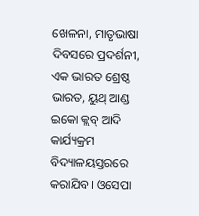ଖେଳନା, ମାତୃଭାଷା ଦିବସରେ ପ୍ରଦର୍ଶନୀ, ଏକ ଭାରତ ଶ୍ରେଷ୍ଠ ଭାରତ, ୟୁଥ୍ ଆଣ୍ଡ ଇକୋ କ୍ଲବ୍ ଆଦି କାର୍ଯ୍ୟକ୍ରମ ବିଦ୍ୟାଳୟସ୍ତରରେ କରାଯିବ। ଓସେପା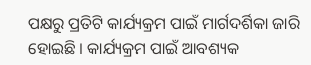ପକ୍ଷରୁ ପ୍ରତିଟି କାର୍ଯ୍ୟକ୍ରମ ପାଇଁ ମାର୍ଗଦର୍ଶିକା ଜାରି ହୋଇଛି । କାର୍ଯ୍ୟକ୍ରମ ପାଇଁ ଆବଶ୍ୟକ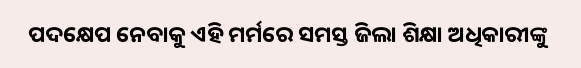ପଦକ୍ଷେପ ନେବାକୁ ଏହି ମର୍ମରେ ସମସ୍ତ ଜିଲା ଶିକ୍ଷା ଅଧିକାରୀଙ୍କୁ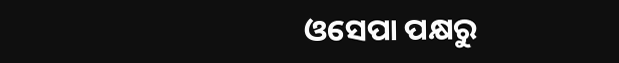ଓସେପା ପକ୍ଷରୁ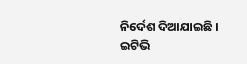ନିର୍ଦେଶ ଦିଆଯାଇଛି ।
ଇଟିଭି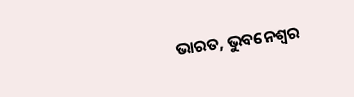ଭାରତ, ଭୁବନେଶ୍ବର